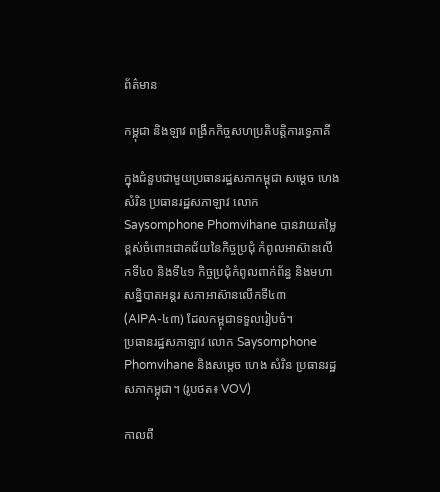ព័ត៌មាន

កម្ពុជា និងឡាវ ពង្រីកកិច្ចសហប្រតិបត្តិការទ្វេភាគី

ក្នុងជំនួបជាមួយប្រធានរដ្ឋសភាកម្ពុជា សម្តេច ហេង សំរិន ប្រធានរដ្ឋសភាឡាវ លោក Saysomphone Phomvihane បានវាយតម្លៃខ្ពស់ចំពោះជោគជ័យនៃកិច្ចប្រជុំ កំពូលអាស៊ានលើកទី៤០ និងទី៤១ កិច្ចប្រជុំកំពូលពាក់ព័ន្ធ និងមហាសន្និបាតអន្តរ សភាអាស៊ានលើកទី៤៣ (AIPA-៤៣) ដែលកម្ពុជាទទួលរៀបចំ។
ប្រធានរដ្ឋសភាឡាវ លោក Saysomphone Phomvihane និងសម្តេច ហេង សំរិន ប្រធានរដ្ឋសភាកម្ពុជា។ (រូបថត៖ VOV)

កាលពី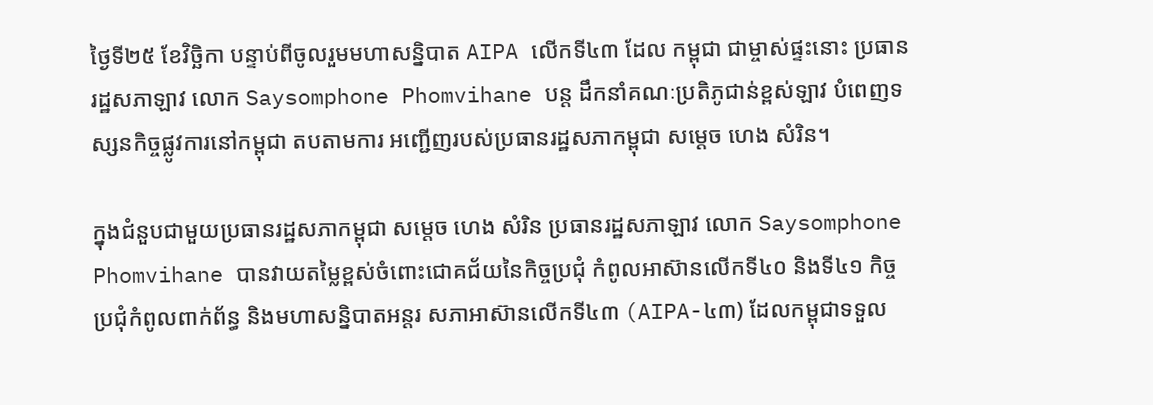ថ្ងៃទី២៥ ខែវិច្ឆិកា បន្ទាប់ពីចូលរួមមហាសន្និបាត AIPA លើកទី៤៣ ដែល កម្ពុជា ជាម្ចាស់ផ្ទះនោះ ប្រធានរដ្ឋសភាឡាវ លោក Saysomphone Phomvihane បន្ត ដឹកនាំគណៈប្រតិភូជាន់ខ្ពស់ឡាវ បំពេញទស្សនកិច្ចផ្លូវការនៅកម្ពុជា តបតាមការ អញ្ជើញរបស់ប្រធានរដ្ឋសភាកម្ពុជា សម្ដេច ហេង សំរិន។

ក្នុងជំនួបជាមួយប្រធានរដ្ឋសភាកម្ពុជា សម្តេច ហេង សំរិន ប្រធានរដ្ឋសភាឡាវ លោក Saysomphone Phomvihane បានវាយតម្លៃខ្ពស់ចំពោះជោគជ័យនៃកិច្ចប្រជុំ កំពូលអាស៊ានលើកទី៤០ និងទី៤១ កិច្ចប្រជុំកំពូលពាក់ព័ន្ធ និងមហាសន្និបាតអន្តរ សភាអាស៊ានលើកទី៤៣ (AIPA-៤៣) ដែលកម្ពុជាទទួល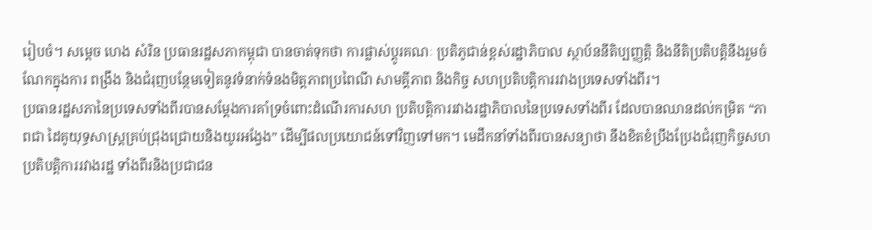រៀបចំ។ សម្តេច ហេង សំរិន ប្រធានរដ្ឋសភាកម្ពុជា បានចាត់ទុកថា ការផ្លាស់ប្តូរគណៈ ប្រតិភូជាន់ខ្ពស់រដ្ឋាភិបាល ស្ថាប័ននីតិប្បញ្ញត្តិ និងនីតិប្រតិបត្តិនឹងរួមចំណែកក្នុងការ ពង្រឹង និងជំរុញបន្ថែមទៀតនូវទំនាក់ទំនងមិត្តភាពប្រពៃណី សាមគ្គីភាព និងកិច្ច សហប្រតិបត្តិការរវាងប្រទេសទាំងពីរ។
ប្រធានរដ្ឋសភានៃប្រទេសទាំងពីរបានសម្តែងការគាំទ្រចំពោះដំណើរការសហ ប្រតិបត្តិការរវាងរដ្ឋាភិបាលនៃប្រទេសទាំងពីរ ដែលបានឈានដល់កម្រិត “ភាពជា ដៃគូយុទ្ធសាស្ត្រគ្រប់ជ្រុងជ្រោយនិងយូរអង្វែង” ដើម្បីផលប្រយោជន៍ទៅវិញទៅមក។ មេដឹកនាំទាំងពីរបានសន្យាថា នឹងខិតខំប្រឹងប្រែងជំរុញកិច្ចសហប្រតិបត្តិការរវាងរដ្ឋ ទាំងពីរនិងប្រជាជន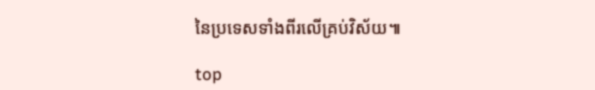នៃប្រទេសទាំងពីរលើគ្រប់វិស័យ៕

top